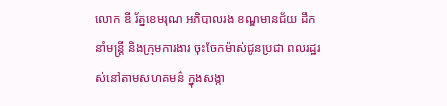លោក ឌី រ័ត្នខេមរុណ អភិបាលរង ខណ្ឌមានជ័យ ដឹកនាំមន្រ្តី និងក្រុមការងារ ចុះចែកម៉ាស់ជូនប្រជា ពលរដ្ឋរស់នៅតាមសហគមន៌ ក្នុងសង្កា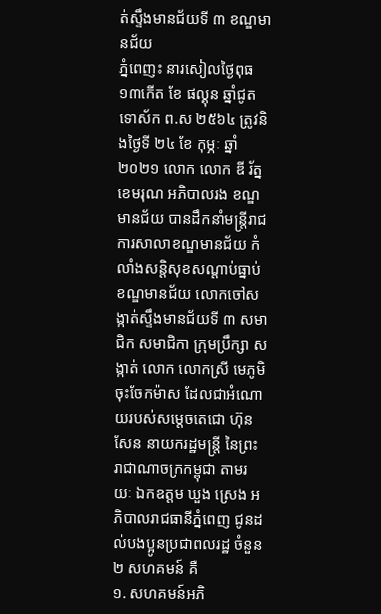ត់ស្ទឹងមានជ័យទី ៣ ខណ្ឌមានជ័យ
ភ្នំពេញះ នារសៀលថ្ងៃពុធ ១៣កើត ខែ ផល្គុន ឆ្នាំជូត ទោស័ក ព.ស ២៥៦៤ ត្រូវនិងថ្ងៃទី ២៤ ខែ កុម្ភៈ ឆ្នាំ២០២១ លោក លោក ឌី រ័ត្នខេមរុណ អភិបាលរង ខណ្ឌមានជ័យ បានដឹកនាំមន្ត្រីរាជការសាលាខណ្ឌមានជ័យ កំលាំងសន្តិសុខសណ្តាប់ធ្នាប់ ខណ្ឌមានជ័យ លោកចៅសង្កាត់ស្ទឹងមានជ័យទី ៣ សមាជិក សមាជិកា ក្រុមប្រឹក្សា សង្កាត់ លោក លោកស្រី មេភូមិ ចុះចែកម៉ាស ដែលជាអំណោយរបស់សម្តេចតេជោ ហ៊ុន សែន នាយករដ្ឋមន្ត្រី នៃព្រះរាជាណាចក្រកម្ពុជា តាមរយៈ ឯកឧត្តម ឃួង ស្រេង អភិបាលរាជធានីភ្នំពេញ ជូនដល់បងប្អូនប្រជាពលរដ្ឋ ចំនួន ២ សហគមន៍ គឺ
១. សហគមន៍អភិ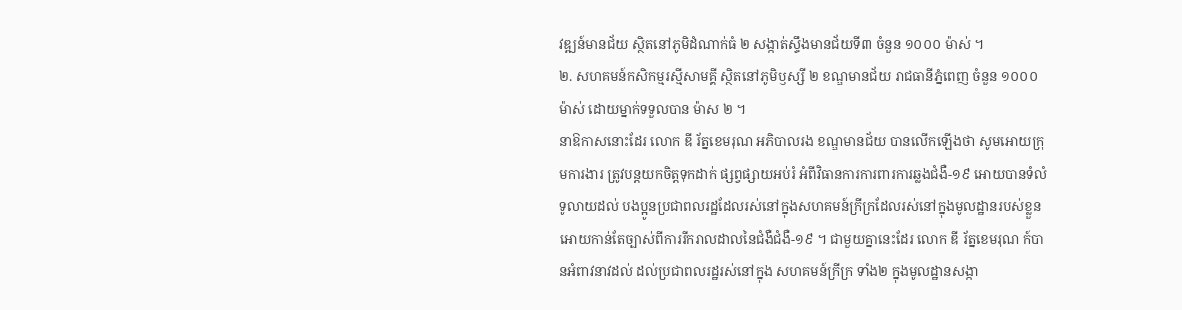វឌ្ឍន៍មានជ័យ ស្ថិតនៅភូមិដំណាក់ធំ ២ សង្កាត់ស្ទឹងមានជ័យទី៣ ចំនួន ១០០០ ម៉ាស់ ។
២. សហគមន៍កសិកម្មរស្មីសាមគ្គី ស្ថិតនៅភូមិឫស្សី ២ ខណ្ឌមានជ័យ រាជធានីភ្នំពេញ ចំនួន ១០០០ ម៉ាស់ ដោយម្នាក់ទទួលបាន ម៉ាស ២ ។
នាឱកាសនោះដែរ លោក ឌី រ័ត្នខេមរុណ អភិបាលរង ខណ្ឌមានជ័យ បានលើកឡើងថា សូមអោយក្រុមការងារ ត្រូវបន្តយកចិត្តទុកដាក់ ផ្សព្វផ្សាយអប់រំ អំពីវិធានការការពារការឆ្លងជំងឺ-១៩ អោយបានទំលំទូលាយដល់ បងប្អូនប្រជាពលរដ្ឋដែលរស់នៅក្នុងសហគមន៍ក្រីក្រដែលរស់នៅក្នុងមូលដ្ឋានរបស់ខ្លួន អោយកាន់តែច្បាស់ពីការរីករាលដាលនៃជំងឺជំងឺ-១៩ ។ ជាមួយគ្នានេះដែរ លោក ឌី រ័ត្នខេមរុណ ក៍បានអំពាវនាវដល់ ដល់ប្រជាពលរដ្ឋរស់នៅក្នុង សហគមន៍ក្រីក្រ ទាំង២ ក្នុងមូលដ្ឋានសង្កា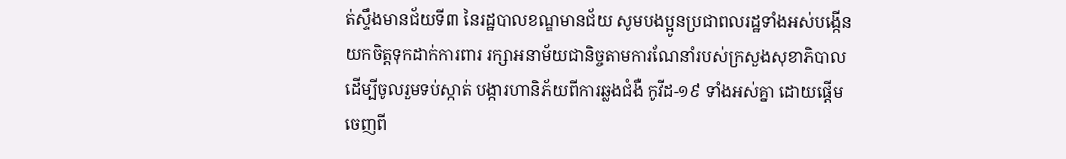ត់ស្ទឹងមានជ័យទី៣ នៃរដ្ឋបាលខណ្ឌមានជ័យ សូមបងប្អូនប្រជាពលរដ្ឋទាំងអស់បង្កើន យកចិត្តទុកដាក់ការពារ រក្សាអនាម័យជានិច្ចតាមការណែនាំរបស់ក្រសួងសុខាភិបាល ដេីម្បីចូលរួមទប់ស្កាត់ បង្ការហានិភ័យពីការឆ្លងជំងឺ កូវីដ-១៩ ទាំងអស់គ្នា ដោយផ្តើមចេញពី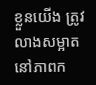ខ្លួនយើង ត្រូវលាងសម្អាតនៅភាពក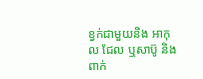ខ្វក់ជាមួយនិង អាកុល ជែល ឬសាប៊ូ និងពាក់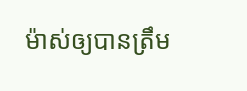ម៉ាស់ឲ្យបានត្រឹម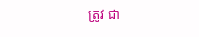ត្រូវ ជា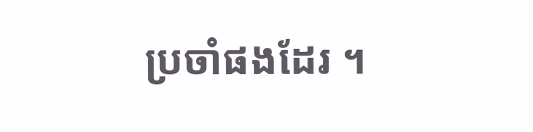ប្រចាំផងដែរ ។